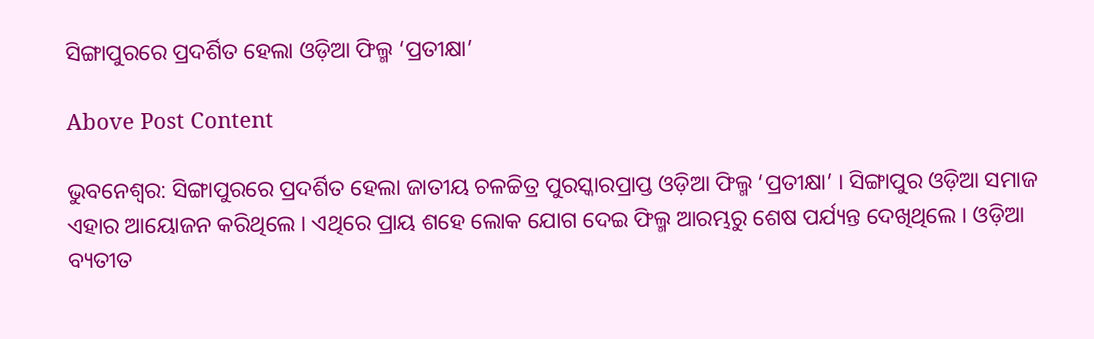ସିଙ୍ଗାପୁରରେ ପ୍ରଦର୍ଶିତ ହେଲା ଓଡ଼ିଆ ଫିଲ୍ମ ‘ପ୍ରତୀକ୍ଷା’

Above Post Content

ଭୁବନେଶ୍ୱର: ସିଙ୍ଗାପୁରରେ ପ୍ରଦର୍ଶିତ ହେଲା ଜାତୀୟ ଚଳଚ୍ଚିତ୍ର ପୁରସ୍କାରପ୍ରାପ୍ତ ଓଡ଼ିଆ ଫିଲ୍ମ ‘ପ୍ରତୀକ୍ଷା’ । ସିଙ୍ଗାପୁର ଓଡ଼ିଆ ସମାଜ ଏହାର ଆୟୋଜନ କରିଥିଲେ । ଏଥିରେ ପ୍ରାୟ ଶହେ ଲୋକ ଯୋଗ ଦେଇ ଫିଲ୍ମ ଆରମ୍ଭରୁ ଶେଷ ପର୍ଯ୍ୟନ୍ତ ଦେଖିଥିଲେ । ଓଡ଼ିଆ ବ୍ୟତୀତ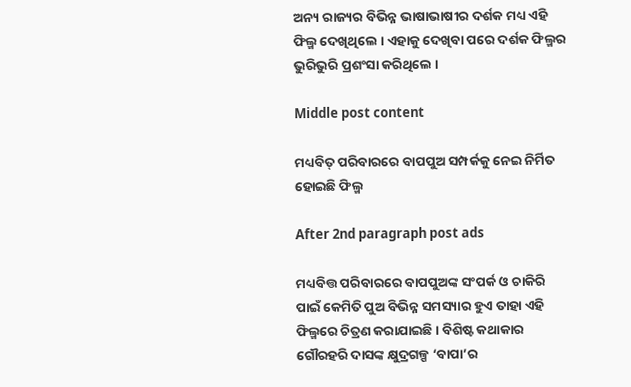ଅନ୍ୟ ରାଜ୍ୟର ବିଭିନ୍ନ ଭାଷାଭାଷୀର ଦର୍ଶକ ମଧ୍ୟ ଏହି ଫିଲ୍ମ ଦେଖିଥିଲେ । ଏହାକୁ ଦେଖିବା ପରେ ଦର୍ଶକ ଫିଲ୍ମର ଭୁରିଭୁରି ପ୍ରଶଂସା କରିଥିଲେ ।

Middle post content

ମଧ୍ୟବିତ୍ ପରିବାରରେ ବାପପୁଅ ସମ୍ପର୍କକୁ ନେଇ ନିର୍ମିତ ହୋଇଛି ଫିଲ୍ମ

After 2nd paragraph post ads

ମଧ୍ୟବିତ୍ତ ପରିବାରରେ ବାପପୁଅଙ୍କ ସଂପର୍କ ଓ ଚାକିରି ପାଇଁ କେମିତି ପୁଅ ବିଭିନ୍ନ ସମସ୍ୟାର ହୁଏ ତାହା ଏହି ଫିଲ୍ମରେ ଚିତ୍ରଣ କରାଯାଇଛି । ବିଶିଷ୍ଟ କଥାକାର ଗୌରହରି ଦାସଙ୍କ କ୍ଷୁଦ୍ରଗଳ୍ପ ‘ବାପା’ର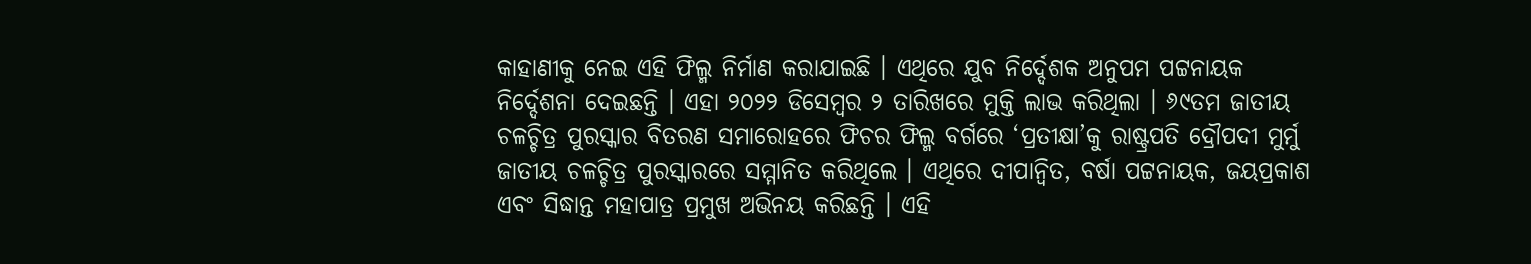କାହାଣୀକୁ ନେଇ ଏହି ଫିଲ୍ମ ନିର୍ମାଣ କରାଯାଇଛି । ଏଥିରେ ଯୁବ ନିର୍ଦ୍ଦେଶକ ଅନୁପମ ପଟ୍ଟନାୟକ ନିର୍ଦ୍ଦେଶନା ଦେଇଛନ୍ତି । ଏହା ୨୦୨୨ ଡିସେମ୍ବର ୨ ତାରିଖରେ ମୁକ୍ତି ଲାଭ କରିଥିଲା । ୬୯ତମ ଜାତୀୟ ଚଳଚ୍ଚିତ୍ର ପୁରସ୍କାର ବିତରଣ ସମାରୋହରେ ଫିଚର ଫିଲ୍ମ ବର୍ଗରେ ‘ପ୍ରତୀକ୍ଷା’କୁ ରାଷ୍ଟ୍ରପତି ଦ୍ରୌପଦୀ ମୁର୍ମୁ ଜାତୀୟ ଚଳଚ୍ଚିତ୍ର ପୁରସ୍କାରରେ ସମ୍ମାନିତ କରିଥିଲେ । ଏଥିରେ ଦୀପାନ୍ୱିତ, ବର୍ଷା ପଟ୍ଟନାୟକ, ଜୟପ୍ରକାଶ ଏବଂ ସିଦ୍ଧାନ୍ତ ମହାପାତ୍ର ପ୍ରମୁଖ ଅଭିନୟ କରିଛନ୍ତି । ଏହି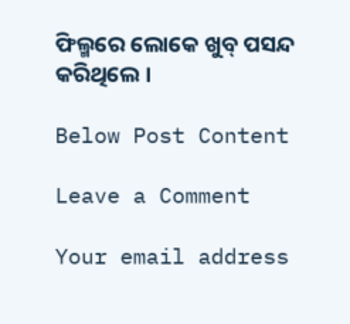ଫିଲ୍ମରେ ଲୋକେ ଖୁବ୍ ପସନ୍ଦ କରିଥିଲେ ।

Below Post Content

Leave a Comment

Your email address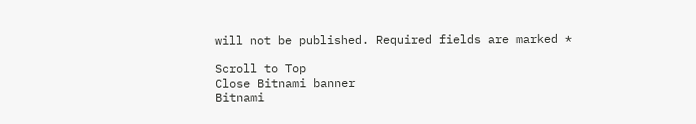will not be published. Required fields are marked *

Scroll to Top
Close Bitnami banner
Bitnami